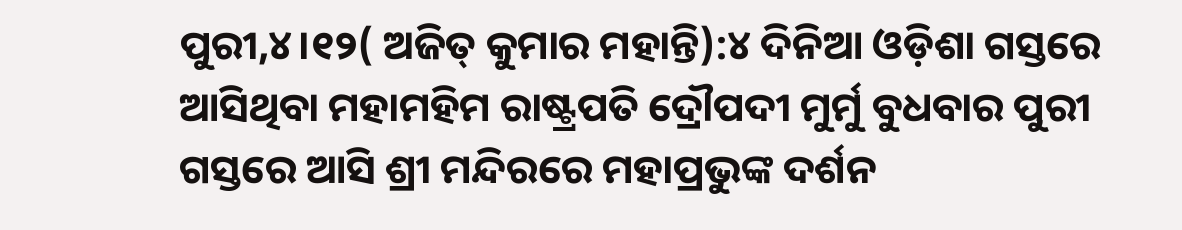ପୁରୀ,୪।୧୨( ଅଜିତ୍ କୁମାର ମହାନ୍ତି):୪ ଦିନିଆ ଓଡ଼ିଶା ଗସ୍ତରେ ଆସିଥିବା ମହାମହିମ ରାଷ୍ଟ୍ରପତି ଦ୍ରୌପଦୀ ମୁର୍ମୁ ବୁଧବାର ପୁରୀ ଗସ୍ତରେ ଆସି ଶ୍ରୀ ମନ୍ଦିରରେ ମହାପ୍ରଭୁଙ୍କ ଦର୍ଶନ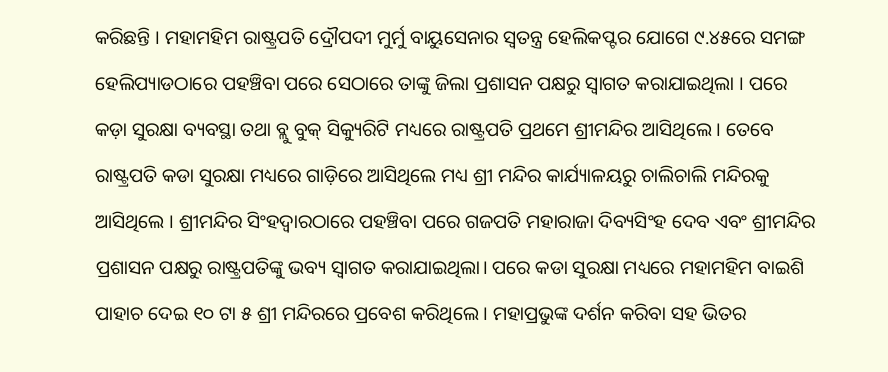କରିଛନ୍ତି । ମହାମହିମ ରାଷ୍ଟ୍ରପତି ଦ୍ରୌପଦୀ ମୁର୍ମୁ ବାୟୁସେନାର ସ୍ବତନ୍ତ୍ର ହେଲିକପ୍ଟର ଯୋଗେ ୯.୪୫ରେ ସମଙ୍ଗ ହେଲିପ୍ୟାଡଠାରେ ପହଞ୍ଚିବା ପରେ ସେଠାରେ ତାଙ୍କୁ ଜିଲା ପ୍ରଶାସନ ପକ୍ଷରୁ ସ୍ବାଗତ କରାଯାଇଥିଲା । ପରେ କଡ଼ା ସୁରକ୍ଷା ବ୍ୟବସ୍ଥା ତଥା ବ୍ଲୁ ବୁକ୍ ସିକ୍ୟୁରିଟି ମଧ୍ୟରେ ରାଷ୍ଟ୍ରପତି ପ୍ରଥମେ ଶ୍ରୀମନ୍ଦିର ଆସିଥିଲେ । ତେବେ ରାଷ୍ଟ୍ରପତି କଡା ସୁରକ୍ଷା ମଧ୍ୟରେ ଗାଡ଼ିରେ ଆସିଥିଲେ ମଧ୍ୟ ଶ୍ରୀ ମନ୍ଦିର କାର୍ଯ୍ୟାଳୟରୁ ଚାଲିଚାଲି ମନ୍ଦିରକୁ ଆସିଥିଲେ । ଶ୍ରୀମନ୍ଦିର ସିଂହଦ୍ଵାରଠାରେ ପହଞ୍ଚିବା ପରେ ଗଜପତି ମହାରାଜା ଦିବ୍ୟସିଂହ ଦେବ ଏବଂ ଶ୍ରୀମନ୍ଦିର ପ୍ରଶାସନ ପକ୍ଷରୁ ରାଷ୍ଟ୍ରପତିଙ୍କୁ ଭବ୍ୟ ସ୍ଵାଗତ କରାଯାଇଥିଲା। ପରେ କଡା ସୁରକ୍ଷା ମଧ୍ୟରେ ମହାମହିମ ବାଇଶି ପାହାଚ ଦେଇ ୧୦ ଟା ୫ ଶ୍ରୀ ମନ୍ଦିରରେ ପ୍ରବେଶ କରିଥିଲେ । ମହାପ୍ରଭୁଙ୍କ ଦର୍ଶନ କରିବା ସହ ଭିତର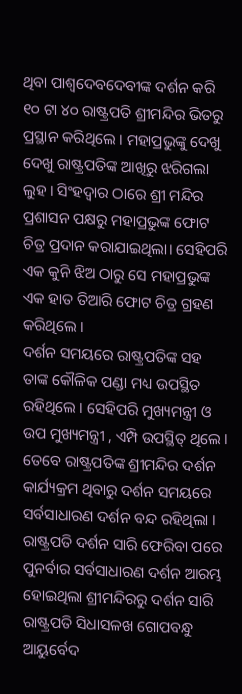ଥିବା ପାଶ୍ୱଦେବଦେବୀଙ୍କ ଦର୍ଶନ କରି ୧୦ ଟା ୪୦ ରାଷ୍ଟ୍ରପତି ଶ୍ରୀମନ୍ଦିର ଭିତରୁ ପ୍ରସ୍ଥାନ କରିଥିଲେ । ମହାପ୍ରଭୁଙ୍କୁ ଦେଖୁ ଦେଖୁ ରାଷ୍ଟ୍ରପତିଙ୍କ ଆଖିରୁ ଝରିଗଲା ଲୁହ । ସିଂହଦ୍ଵାର ଠାରେ ଶ୍ରୀ ମନ୍ଦିର ପ୍ରଶାସନ ପକ୍ଷରୁ ମହାପ୍ରଭୁଙ୍କ ଫୋଟ ଚିତ୍ର ପ୍ରଦାନ କରାଯାଇଥିଲା। ସେହିପରି ଏକ କୁନି ଝିଅ ଠାରୁ ସେ ମହାପ୍ରଭୁଙ୍କ ଏକ ହାତ ତିଆରି ଫୋଟ ଚିତ୍ର ଗ୍ରହଣ କରିଥିଲେ ।
ଦର୍ଶନ ସମୟରେ ରାଷ୍ଟ୍ରପତିଙ୍କ ସହ ତାଙ୍କ କୌଳିକ ପଣ୍ଡା ମଧ୍ୟ ଉପସ୍ଥିତ ରହିଥିଲେ । ସେହିପରି ମୁଖ୍ୟମନ୍ତ୍ରୀ ଓ ଉପ ମୁଖ୍ୟମନ୍ତ୍ରୀ , ଏମ୍ପି ଉପସ୍ଥିତ୍ ଥିଲେ । ତେବେ ରାଷ୍ଟ୍ରପତିଙ୍କ ଶ୍ରୀମନ୍ଦିର ଦର୍ଶନ କାର୍ଯ୍ୟକ୍ରମ ଥିବାରୁ ଦର୍ଶନ ସମୟରେ ସର୍ବସାଧାରଣ ଦର୍ଶନ ବନ୍ଦ ରହିଥିଲା । ରାଷ୍ଟ୍ରପତି ଦର୍ଶନ ସାରି ଫେରିବା ପରେ ପୁନର୍ବାର ସର୍ବସାଧାରଣ ଦର୍ଶନ ଆରମ୍ଭ ହୋଇଥିଲା ଶ୍ରୀମନ୍ଦିରରୁ ଦର୍ଶନ ସାରି ରାଷ୍ଟ୍ରପତି ସିଧାସଳଖ ଗୋପବନ୍ଧୁ ଆୟୁର୍ବେଦ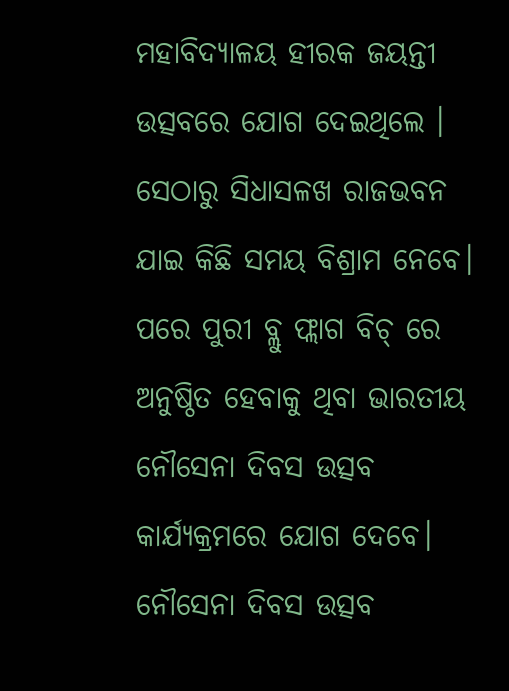ମହାବିଦ୍ୟାଳୟ ହୀରକ ଜୟନ୍ତୀ ଉତ୍ସବରେ ଯୋଗ ଦେଇଥିଲେ । ସେଠାରୁ ସିଧାସଳଖ ରାଜଭବନ ଯାଇ କିଛି ସମୟ ବିଶ୍ରାମ ନେବେ। ପରେ ପୁରୀ ବ୍ଲୁ ଫ୍ଲାଗ ବିଚ୍ ରେ ଅନୁଷ୍ଠିତ ହେବାକୁ ଥିବା ଭାରତୀୟ ନୌସେନା ଦିବସ ଉତ୍ସବ କାର୍ଯ୍ୟକ୍ରମରେ ଯୋଗ ଦେବେ। ନୌସେନା ଦିବସ ଉତ୍ସବ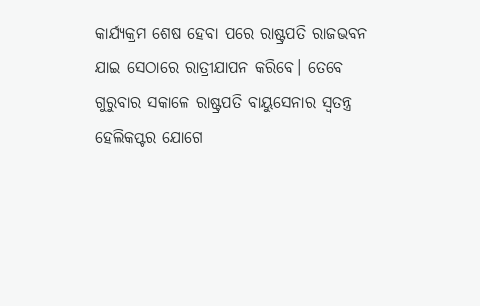କାର୍ଯ୍ୟକ୍ରମ ଶେଷ ହେବା ପରେ ରାଷ୍ଟ୍ରପତି ରାଜଭବନ ଯାଇ ସେଠାରେ ରାତ୍ରୀଯାପନ କରିବେ। ତେବେ ଗୁରୁବାର ସକାଳେ ରାଷ୍ଟ୍ରପତି ବାୟୁସେନାର ସ୍ବତନ୍ତ୍ର ହେଲିକପ୍ଟର ଯୋଗେ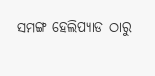ସମଙ୍ଗ ହେଲିପ୍ୟାଡ ଠାରୁ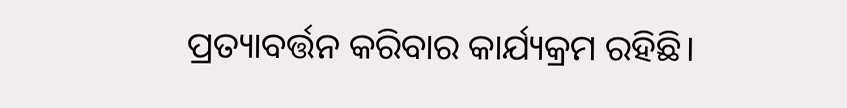ପ୍ରତ୍ୟାବର୍ତ୍ତନ କରିବାର କାର୍ଯ୍ୟକ୍ରମ ରହିଛି।